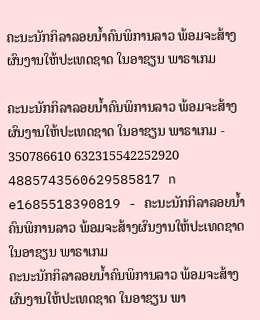ຄະນະນັກກິລາລອຍນໍ້າຄົນພິການລາວ ພ້ອມຈະສ້າງຜົນງານໃຫ້ປະເທດຊາດ ໃນອາຊຽນ ພາຣາເກມ

ຄະນະນັກກິລາລອຍນໍ້າຄົນພິການລາວ ພ້ອມຈະສ້າງຜົນງານໃຫ້ປະເທດຊາດ ໃນອາຊຽນ ພາຣາເກມ - 350786610 632315542252920 4885743560629585817 n e1685518390819 - ຄະນະນັກກິລາລອຍນໍ້າຄົນພິການລາວ ພ້ອມຈະສ້າງຜົນງານໃຫ້ປະເທດຊາດ ໃນອາຊຽນ ພາຣາເກມ
ຄະນະນັກກິລາລອຍນໍ້າຄົນພິການລາວ ພ້ອມຈະສ້າງຜົນງານໃຫ້ປະເທດຊາດ ໃນອາຊຽນ ພາ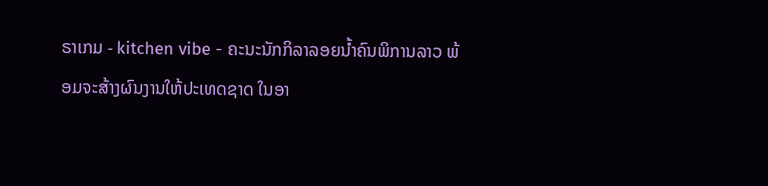ຣາເກມ - kitchen vibe - ຄະນະນັກກິລາລອຍນໍ້າຄົນພິການລາວ ພ້ອມຈະສ້າງຜົນງານໃຫ້ປະເທດຊາດ ໃນອາ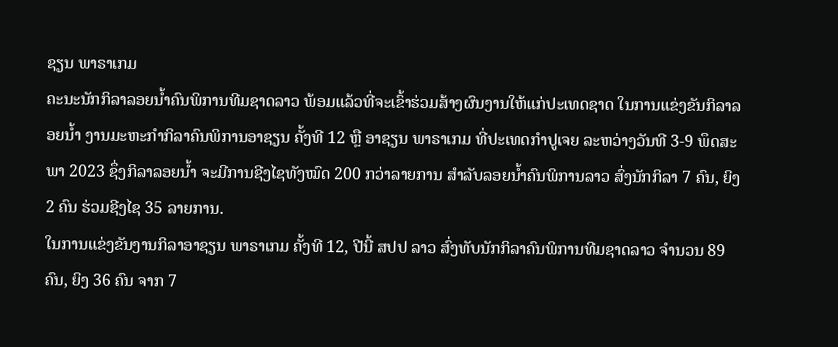ຊຽນ ພາຣາເກມ
ຄະນະນັກກິລາລອຍນໍ້າຄົນພິການທີມຊາດລາວ ພ້ອມແລ້ວທີ່ຈະເຂົ້າຮ່ວມສ້າງຜົນງານໃຫ້ແກ່ປະເທດຊາດ ໃນການແຂ່ງຂັນກິລາລອຍນ້ຳ ງານມະຫະກຳກິລາຄົນພິການອາຊຽນ ຄັ້ງທີ 12 ຫຼື ອາຊຽນ ພາຣາເກມ ທີ່ປະເທດກຳປູເຈຍ ລະຫວ່າງວັນທີ 3-9 ພຶດສະພາ 2023 ຊຶ່ງກິລາລອຍນໍ້າ ຈະມີການຊີງໄຊທັງໝົດ 200 ກວ່າລາຍການ ສຳລັບລອຍນໍ້າຄົນພິການລາວ ສົ່ງນັກກິລາ 7 ຄົນ, ຍິງ 2 ຄົນ ຮ່ວມຊີງໄຊ 35 ລາຍການ.
ໃນການແຂ່ງຂັນງານກິລາອາຊຽນ ພາຣາເກມ ຄັ້ງທີ 12, ປີນີ້ ສປປ ລາວ ສົ່ງທັບນັກກິລາຄົນພິການທີມຊາດລາວ ຈຳນວນ 89 ຄົນ, ຍິງ 36 ຄົນ ຈາກ 7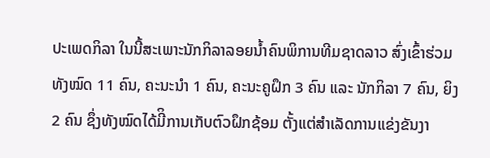ປະເພດກິລາ ໃນນີ້ສະເພາະນັກກິລາລອຍນໍ້າຄົນພິການທີມຊາດລາວ ສົ່ງເຂົ້າຮ່ວມ ທັງໝົດ 11 ຄົນ, ຄະນະນຳ 1 ຄົນ, ຄະນະຄູຝຶກ 3 ຄົນ ແລະ ນັກກິລາ 7 ຄົນ, ຍິງ 2 ຄົນ ຊຶ່ງທັງໝົດໄດ້ມີິການເກັບຕົວຝຶກຊ້ອມ ຕັ້ງແຕ່ສຳເລັດການແຂ່ງຂັນງາ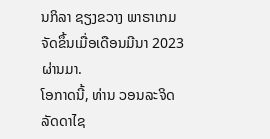ນກິລາ ຊຽງຂວາງ ພາຣາເກມ ຈັດຂຶ້ນເມື່ອເດືອນມີນາ 2023 ຜ່ານມາ.
ໂອກາດນີ້, ທ່ານ ວອນລະຈິດ ລັດດາໄຊ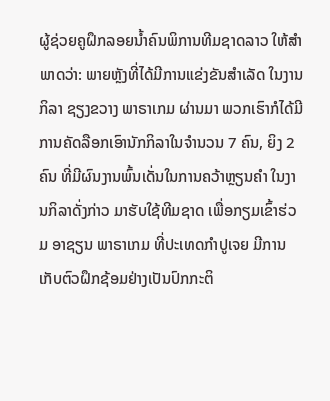ຜູ້ຊ່ວຍຄູຝຶກລອຍນໍ້າຄົນພິການທີມຊາດລາວ ໃຫ້ສຳພາດວ່າ: ພາຍຫຼັງທີ່ໄດ້ມີການແຂ່ງຂັນສຳເລັດ ໃນງານກິລາ ຊຽງຂວາງ ພາຣາເກມ ຜ່ານມາ ພວກເຮົາກໍໄດ້ມີການຄັດລືອກເອົານັກກິລາໃນຈຳນວນ 7 ຄົນ, ຍິງ 2 ຄົນ ທີ່ມີຜົນງານພົ້ນເດັ່ນໃນການຄວ້າຫຼຽນຄຳ ໃນງານກິລາດັ່ງກ່າວ ມາຮັບໃຊ້ທີມຊາດ ເພື່ອກຽມເຂົ້າຮ່ວມ ອາຊຽນ ພາຣາເກມ ທີ່ປະເທດກຳປູເຈຍ ມີການເກັບຕົວຝຶກຊ້ອມຢ່າງເປັນປົກກະຕິ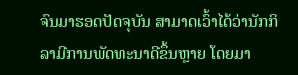ຈົນມາຮອດປັດຈຸບັນ ສາມາດເວົ້າໄດ້ວ່ານັກກິລາມີການພັດທະນາດີຂຶ້ນຫຼາຍ ໂດຍມາ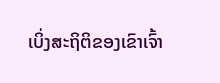ເບິ່ງສະຖິຕິຂອງເຂົາເຈົ້າ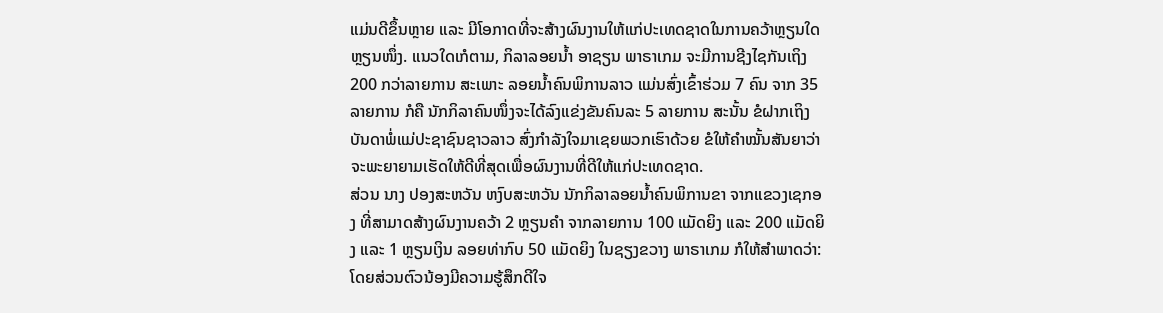ແມ່ນດີຂຶ້ນຫຼາຍ ແລະ ມີໂອກາດທີ່ຈະສ້າງຜົນງານໃຫ້ແກ່ປະເທດຊາດໃນການຄວ້າຫຼຽນໃດຫຼຽນໜຶ່ງ. ແນວໃດເກໍຕາມ, ກິລາລອຍນໍ້າ ອາຊຽນ ພາຣາເກມ ຈະມີການຊີງໄຊກັນເຖິງ 200 ກວ່າລາຍການ ສະເພາະ ລອຍນໍ້າຄົນພິການລາວ ແມ່ນສົ່ງເຂົ້າຮ່ວມ 7 ຄົນ ຈາກ 35 ລາຍການ ກໍຄື ນັກກິລາຄົນໜຶ່ງຈະໄດ້ລົງແຂ່ງຂັນຄົນລະ 5 ລາຍການ ສະນັ້ນ ຂໍຝາກເຖິງບັນດາພໍ່ແມ່ປະຊາຊົນຊາວລາວ ສົ່ງກຳລັງໃຈມາເຊຍພວກເຮົາດ້ວຍ ຂໍໃຫ້ຄຳໝັ້ນສັນຍາວ່າຈະພະຍາຍາມເຮັດໃຫ້ດີທີ່ສຸດເພື່ອຜົນງານທີ່ດີໃຫ້ແກ່ປະເທດຊາດ.
ສ່ວນ ນາງ ປອງສະຫວັນ ຫງົບສະຫວັນ ນັກກິລາລອຍນໍ້າຄົນພິການຂາ ຈາກແຂວງເຊກອງ ທີ່ສາມາດສ້າງຜົນງານຄວ້າ 2 ຫຼຽນຄຳ ຈາກລາຍການ 100 ແມັດຍິງ ແລະ 200 ແມັດຍິງ ແລະ 1 ຫຼຽນເງິນ ລອຍທ່າກົບ 50 ແມັດຍິງ ໃນຊຽງຂວາງ ພາຣາເກມ ກໍໃຫ້ສຳພາດວ່າ: ໂດຍສ່ວນຕົວນ້ອງມີຄວາມຮູ້ສຶກດີໃຈ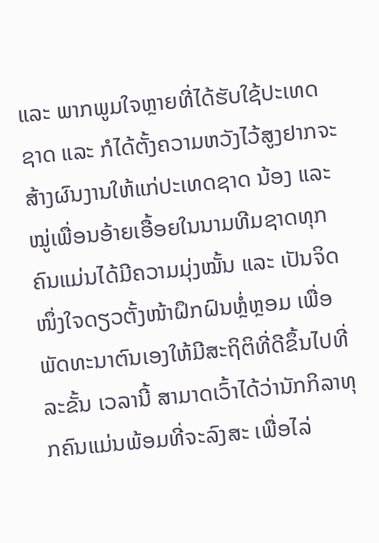ແລະ ພາກພູມໃຈຫຼາຍທີ່ໄດ້ຮັບໃຊ້ປະເທດຊາດ ແລະ ກໍໄດ້ຕັ້ງຄວາມຫວັງໄວ້ສູງຢາກຈະສ້າງຜົນງານໃຫ້ແກ່ປະເທດຊາດ ນ້ອງ ແລະ ໝູ່ເພື່ອນອ້າຍເອື້ອຍໃນນາມທີມຊາດທຸກຄົນແມ່ນໄດ້ມີຄວາມມຸ່ງໝັ້ນ ແລະ ເປັນຈິດໜຶ່ງໃຈດຽວຕັ້ງໜ້າຝຶກຝົນຫຼໍ່ຫຼອມ ເພື່ອພັດທະນາຕົນເອງໃຫ້ມີສະຖິຕິທີ່ດີຂຶ້ນໄປທີ່ລະຂັ້ນ ເວລານີ້ ສາມາດເວົ້າໄດ້ວ່ານັກກິລາທຸກຄົນແມ່ນພ້ອມທີ່ຈະລົງສະ ເພື່ອໄລ່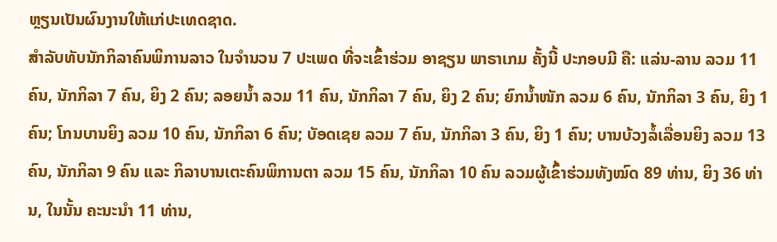ຫຼຽນເປັນຜົນງານໃຫ້ແກ່ປະເທດຊາດ.
ສຳລັບທັບນັກກິລາຄົນພິການລາວ ໃນຈຳນວນ 7 ປະເພດ ທີ່ຈະເຂົ້າຮ່ວມ ອາຊຽນ ພາຣາເກມ ຄັ້ງນີ້ ປະກອບມີ ຄື: ແລ່ນ-ລານ ລວມ 11 ຄົນ, ນັກກິລາ 7 ຄົນ, ຍິງ 2 ຄົນ; ລອຍນ້ຳ ລວມ 11 ຄົນ, ນັກກິລາ 7 ຄົນ, ຍິງ 2 ຄົນ; ຍົກນ້ຳໜັກ ລວມ 6 ຄົນ, ນັກກິລາ 3 ຄົນ, ຍິງ 1 ຄົນ; ໂກນບານຍິງ ລວມ 10 ຄົນ, ນັກກິລາ 6 ຄົນ; ບັອດເຊຍ ລວມ 7 ຄົນ, ນັກກິລາ 3 ຄົນ, ຍິງ 1 ຄົນ; ບານບ້ວງລໍ້ເລື່ອນຍິງ ລວມ 13 ຄົນ, ນັກກິລາ 9 ຄົນ ແລະ ກິລາບານເຕະຄົນພິການຕາ ລວມ 15 ຄົນ, ນັກກິລາ 10 ຄົນ ລວມຜູ້ເຂົ້າຮ່ວມທັງໝົດ 89 ທ່ານ, ຍິງ 36 ທ່ານ, ໃນນັ້ນ ຄະນະນຳ 11 ທ່ານ,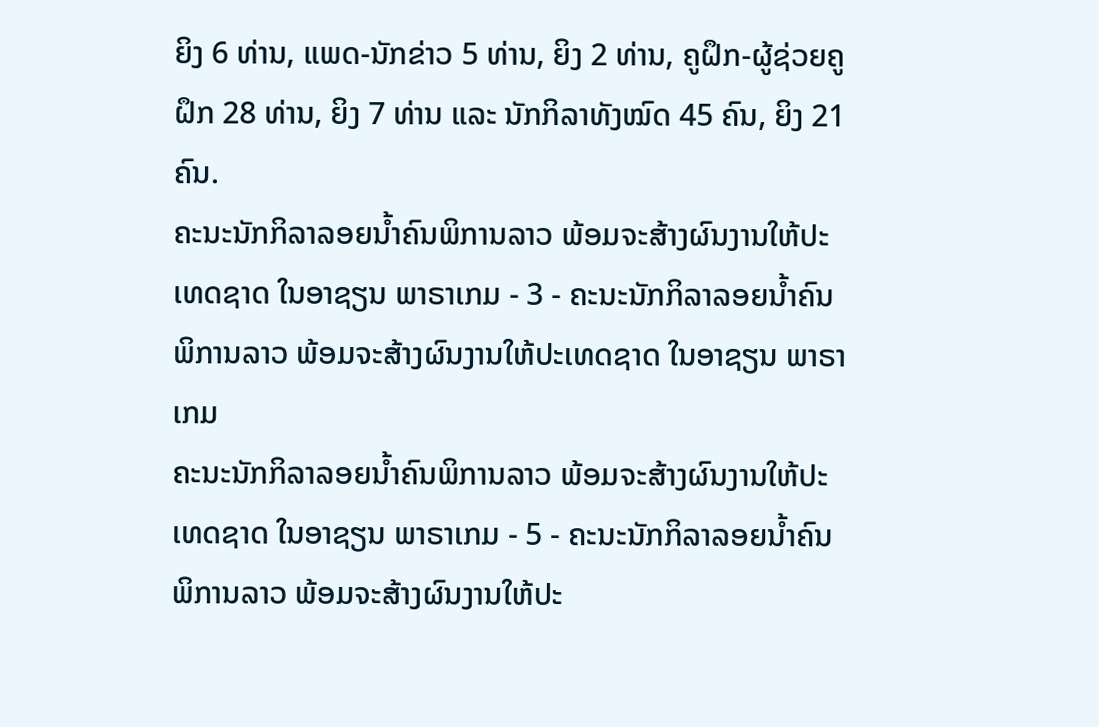ຍິງ 6 ທ່ານ, ແພດ-ນັກຂ່າວ 5 ທ່ານ, ຍິງ 2 ທ່ານ, ຄູຝຶກ-ຜູ້ຊ່ວຍຄູຝຶກ 28 ທ່ານ, ຍິງ 7 ທ່ານ ແລະ ນັກກິລາທັງໝົດ 45 ຄົນ, ຍິງ 21 ຄົນ.
ຄະນະນັກກິລາລອຍນໍ້າຄົນພິການລາວ ພ້ອມຈະສ້າງຜົນງານໃຫ້ປະເທດຊາດ ໃນອາຊຽນ ພາຣາເກມ - 3 - ຄະນະນັກກິລາລອຍນໍ້າຄົນພິການລາວ ພ້ອມຈະສ້າງຜົນງານໃຫ້ປະເທດຊາດ ໃນອາຊຽນ ພາຣາເກມ
ຄະນະນັກກິລາລອຍນໍ້າຄົນພິການລາວ ພ້ອມຈະສ້າງຜົນງານໃຫ້ປະເທດຊາດ ໃນອາຊຽນ ພາຣາເກມ - 5 - ຄະນະນັກກິລາລອຍນໍ້າຄົນພິການລາວ ພ້ອມຈະສ້າງຜົນງານໃຫ້ປະ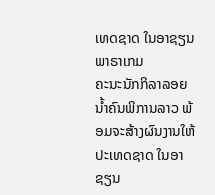ເທດຊາດ ໃນອາຊຽນ ພາຣາເກມ
ຄະນະນັກກິລາລອຍນໍ້າຄົນພິການລາວ ພ້ອມຈະສ້າງຜົນງານໃຫ້ປະເທດຊາດ ໃນອາຊຽນ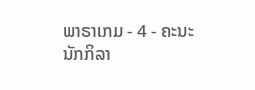ພາຣາເກມ - 4 - ຄະນະນັກກິລາ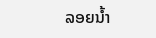ລອຍນໍ້າ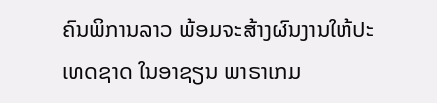ຄົນພິການລາວ ພ້ອມຈະສ້າງຜົນງານໃຫ້ປະເທດຊາດ ໃນອາຊຽນ ພາຣາເກມ